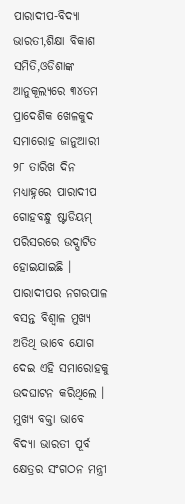ପାରାଦୀପ-ବିଦ୍ୟା ଭାରତୀ,ଶିକ୍ଷା ବିକାଶ ସମିତି,ଓଡିଶାଙ୍କ ଆନୁକୂଲ୍ୟରେ ୩୪ତମ ପ୍ରାଦେଶିକ ଖେଳକୁଦ ସମାରୋହ ଜାନୁଆରୀ ୨୮ ତାରିଖ ଦିନ ମଧ୍ୟାହ୍ନରେ ପାରାଦୀପ ଗୋହବନ୍ଧୁ ଷ୍ଟାଡିୟମ୍ ପରିସରରେ ଉଦ୍ଘାଟିତ ହୋଇଯାଇଛି । ପାରାଦୀପର ନଗରପାଳ ବସନ୍ତ ବିଶ୍ୱାଳ ମୁଖ୍ୟ ଅତିଥି ଭାବେ ଯୋଗ ଦେଇ ଏହି ସମାରୋହକୁ ଉଦଘାଟନ କରିଥିଲେ । ମୁଖ୍ୟ ବକ୍ତା ଭାବେ ବିଦ୍ୟା ଭାରତୀ ପୂର୍ବ କ୍ଷେତ୍ରର ସଂଗଠନ ମନ୍ତ୍ରୀ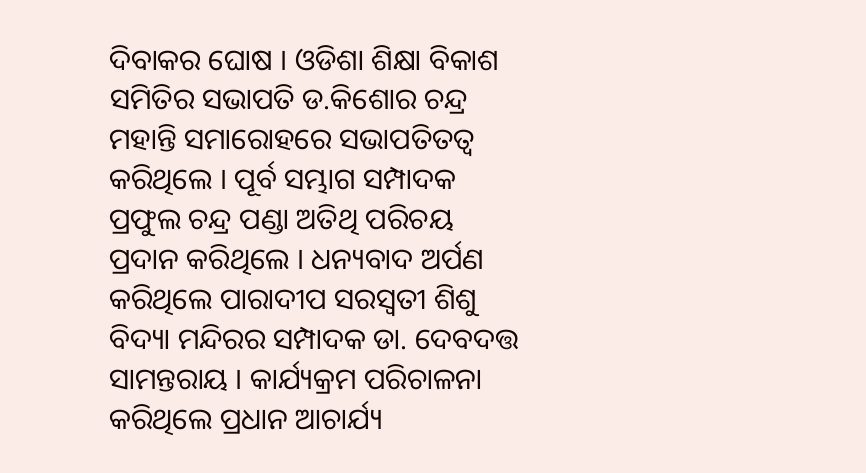ଦିବାକର ଘୋଷ । ଓଡିଶା ଶିକ୍ଷା ବିକାଶ ସମିତିର ସଭାପତି ଡ.କିଶୋର ଚନ୍ଦ୍ର ମହାନ୍ତି ସମାରୋହରେ ସଭାପତିତତ୍ୱ କରିଥିଲେ । ପୂର୍ବ ସମ୍ଭାଗ ସମ୍ପାଦକ ପ୍ରଫୁଲ ଚନ୍ଦ୍ର ପଣ୍ଡା ଅତିଥି ପରିଚୟ ପ୍ରଦାନ କରିଥିଲେ । ଧନ୍ୟବାଦ ଅର୍ପଣ କରିଥିଲେ ପାରାଦୀପ ସରସ୍ୱତୀ ଶିଶୁ ବିଦ୍ୟା ମନ୍ଦିରର ସମ୍ପାଦକ ଡା. ଦେବଦତ୍ତ ସାମନ୍ତରାୟ । କାର୍ଯ୍ୟକ୍ରମ ପରିଚାଳନା କରିଥିଲେ ପ୍ରଧାନ ଆଚାର୍ଯ୍ୟ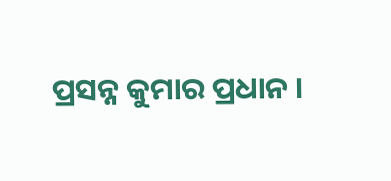ପ୍ରସନ୍ନ କୁମାର ପ୍ରଧାନ ।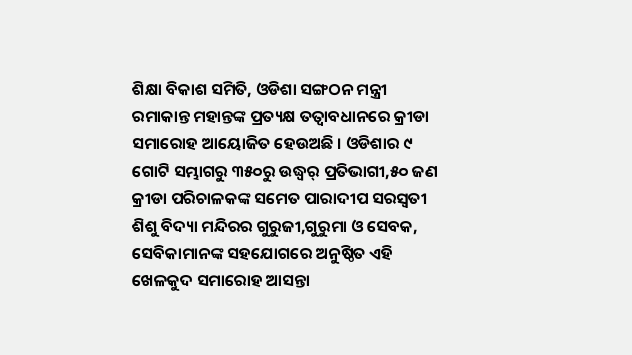ଶିକ୍ଷା ବିକାଶ ସମିତି, ଓଡିଶା ସଙ୍ଗଠନ ମନ୍ତ୍ରୀ ରମାକାନ୍ତ ମହାନ୍ତଙ୍କ ପ୍ରତ୍ୟକ୍ଷ ତତ୍ୱାବଧାନରେ କ୍ରୀଡା ସମାରୋହ ଆୟୋଜିତ ହେଉଅଛି । ଓଡିଶାର ୯ ଗୋଟି ସମ୍ଭାଗରୁ ୩୫୦ରୁ ଉଦ୍ଧ୍ୱର୍ ପ୍ରତିଭାଗୀ,୫୦ ଜଣ କ୍ରୀଡା ପରିଚାଳକଙ୍କ ସମେତ ପାରାଦୀପ ସରସ୍ୱତୀ ଶିଶୁ ବିଦ୍ୟା ମନ୍ଦିରର ଗୁରୁଜୀ,ଗୁରୁମା ଓ ସେବକ, ସେବିକାମାନଙ୍କ ସହଯୋଗରେ ଅନୁଷ୍ଠିତ ଏହି ଖେଳକୁଦ ସମାରୋହ ଆସନ୍ତା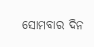ସୋମବାର ଦିନ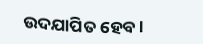ଉଦଯାପିତ ହେବ ।